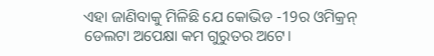ଏହା ଜାଣିବାକୁ ମିଳିଛି ଯେ କୋଭିଡ -19ର ଓମିକ୍ରନ୍ ଡେଲଟା ଅପେକ୍ଷା କମ ଗୁରୁତର ଅଟେ।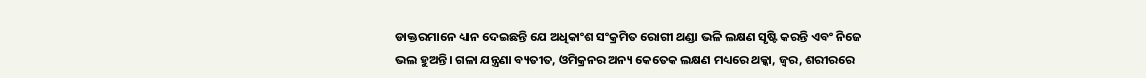ଡାକ୍ତରମାନେ ଧ୍ୟାନ ଦେଇଛନ୍ତି ଯେ ଅଧିକାଂଶ ସଂକ୍ରମିତ ରୋଗୀ ଥଣ୍ଡା ଭଳି ଲକ୍ଷଣ ସୃଷ୍ଟି କରନ୍ତି ଏବଂ ନିଜେ ଭଲ ହୁଅନ୍ତି। ଗଳା ଯନ୍ତ୍ରଣା ବ୍ୟତୀତ, ଓମିକ୍ରନର ଅନ୍ୟ କେତେକ ଲକ୍ଷଣ ମଧ୍ୟରେ ଥକ୍କା, ଜ୍ୱର, ଶରୀରରେ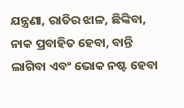ଯନ୍ତ୍ରଣା, ରାତିର ଝାଳ, ଛିଙ୍କିବା, ନାକ ପ୍ରବାହିତ ହେବା, ବାନ୍ତି ଲାଗିବା ଏବଂ ଭୋକ ନଷ୍ଟ ହେବା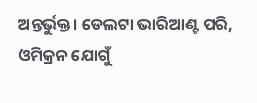ଅନ୍ତର୍ଭୁକ୍ତ। ଡେଲଟା ଭାରିଆଣ୍ଟ ପରି, ଓମିକ୍ରନ ଯୋଗୁଁ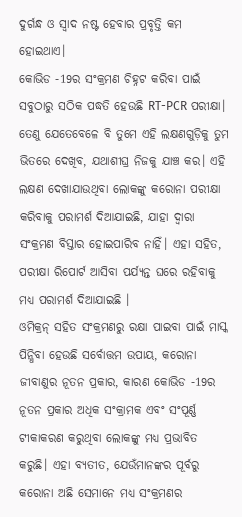ଦୁର୍ଗନ୍ଧ ଓ ସ୍ୱାଦ ନଷ୍ଟ ହେବାର ପ୍ରବୃତ୍ତି କମ ହୋଇଥାଏ।
କୋଭିଡ -19ର ସଂକ୍ରମଣ ଚିହ୍ନଟ କରିବା ପାଇଁ ସବୁଠାରୁ ସଠିକ ପଦ୍ଧତି ହେଉଛି RT-PCR ପରୀକ୍ଷା। ତେଣୁ ଯେତେବେଳେ ବି ତୁମେ ଏହି ଲକ୍ଷଣଗୁଡ଼ିକୁ ତୁମ ଭିତରେ ଦେଖିବ, ଯଥାଶୀଘ୍ର ନିଜକୁ ଯାଞ୍ଚ କର। ଏହି ଲକ୍ଷଣ ଦେଖାଯାଉଥିବା ଲୋକଙ୍କୁ କରୋନା ପରୀକ୍ଷା କରିବାକୁ ପରାମର୍ଶ ଦିଆଯାଇଛି, ଯାହା ଦ୍ୱାରା ସଂକ୍ରମଣ ବିସ୍ତାର ହୋଇପାରିବ ନାହିଁ। ଏହା ସହିତ, ପରୀକ୍ଷା ରିପୋର୍ଟ ଆସିବା ପର୍ଯ୍ୟନ୍ତ ଘରେ ରହିବାକୁ ମଧ୍ୟ ପରାମର୍ଶ ଦିଆଯାଇଛି ।
ଓମିକ୍ରନ୍ ସହିତ ସଂକ୍ରମଣରୁ ରକ୍ଷା ପାଇବା ପାଇଁ ମାସ୍କ ପିନ୍ଧିବା ହେଉଛି ସର୍ବୋତ୍ତମ ଉପାୟ, କରୋନା ଜୀବାଣୁର ନୂତନ ପ୍ରକାର, କାରଣ କୋଭିଡ -19ର ନୂତନ ପ୍ରକାର ଅଧିକ ସଂକ୍ରାମକ ଏବଂ ସଂପୂର୍ଣ୍ଣ ଟୀକାକରଣ କରୁଥିବା ଲୋକଙ୍କୁ ମଧ୍ୟ ପ୍ରଭାବିତ କରୁଛି। ଏହା ବ୍ୟତୀତ, ଯେଉଁମାନଙ୍କର ପୂର୍ବରୁ କରୋନା ଅଛି ସେମାନେ ମଧ୍ୟ ସଂକ୍ରମଣର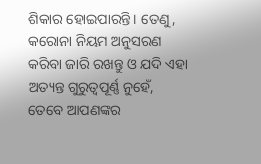ଶିକାର ହୋଇପାରନ୍ତି। ତେଣୁ, କରୋନା ନିୟମ ଅନୁସରଣ କରିବା ଜାରି ରଖନ୍ତୁ ଓ ଯଦି ଏହା ଅତ୍ୟନ୍ତ ଗୁରୁତ୍ୱପୂର୍ଣ୍ଣ ନୁହେଁ, ତେବେ ଆପଣଙ୍କର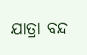ଯାତ୍ରା ବନ୍ଦ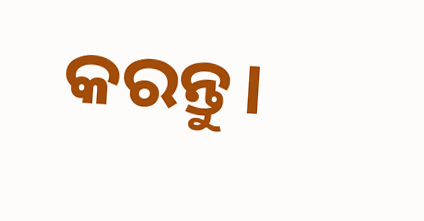କରନ୍ତୁ।